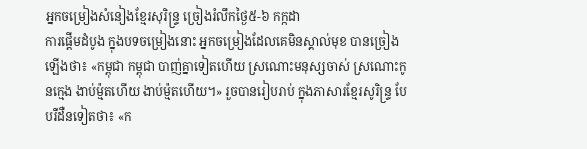អ្នកចម្រៀងសំនៀងខ្មែរសុរិន្ទ្រ ច្រៀងរំលឹកថ្ងៃ៥-៦ កក្កដា
ការផ្តើមដំបូង ក្នុងបទចម្រៀងនោះ អ្នកចម្រៀងដែលគេមិនស្គាល់មុខ បានច្រៀងឡើងថា៖ «កម្ពុជា កម្ពុជា បាញ់គ្នាទៀតហើយ ស្រណោះមនុស្សចាស់ ស្រណោះកូនក្មេង ងាប់ម៉្មតហើយ ងាប់ម៉្មតហើយ។» រួចបានរៀបរាប់ ក្នុងភាសារខ្មែរសូរិន្ទ្រ បែបរឺដឺនទៀតថា៖ «ក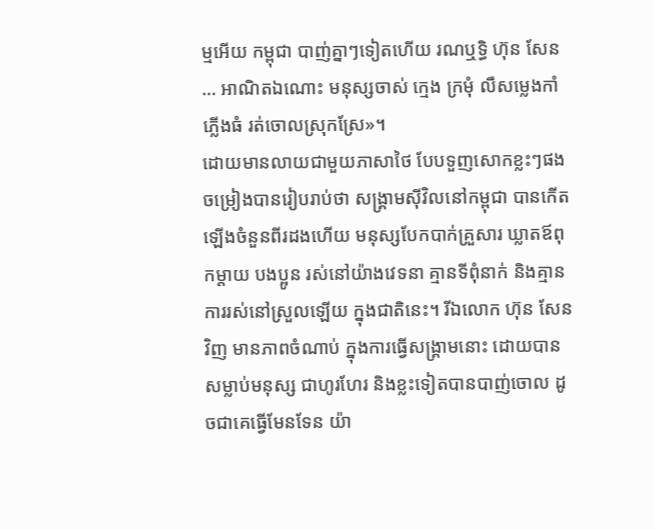ម្មអើយ កម្ពុជា បាញ់គ្នាៗទៀតហើយ រណឬទ្ធិ ហ៊ុន សែន … អាណិតឯណោះ មនុស្សចាស់ ក្មេង ក្រមុំ លឺសម្លេងកាំភ្លើងធំ រត់ចោលស្រុកស្រែ»។
ដោយមានលាយជាមួយភាសាថៃ បែបទួញសោកខ្លះៗផង ចម្រៀងបានរៀបរាប់ថា សង្គ្រាមស៊ីវិលនៅកម្ពុជា បានកើតឡើងចំនួនពីរដងហើយ មនុស្សបែកបាក់គ្រួសារ ឃ្លាតឪពុកម្តាយ បងប្អូន រស់នៅយ៉ាងវេទនា គ្មានទីពុំនាក់ និងគ្មានការរស់នៅស្រួលឡើយ ក្នុងជាតិនេះ។ រីឯលោក ហ៊ុន សែន វិញ មានភាពចំណាប់ ក្នុងការធ្វើសង្គ្រាមនោះ ដោយបានសម្លាប់មនុស្ស ជាហូរហែរ និងខ្លះទៀតបានបាញ់ចោល ដូចជាគេធ្វើមែនទែន យ៉ា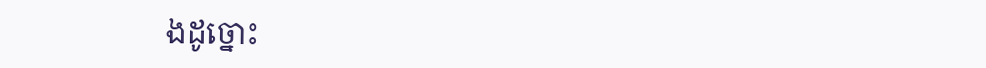ងដូច្នោះ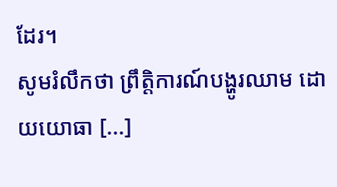ដែរ។
សូមរំលឹកថា ព្រឹត្តិការណ៍បង្ហូរឈាម ដោយយោធា [...]